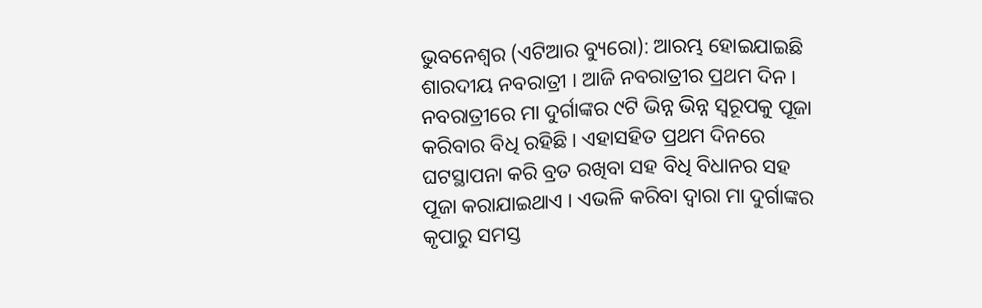ଭୁବନେଶ୍ୱର (ଏଟିଆର ବ୍ୟୁରୋ): ଆରମ୍ଭ ହୋଇଯାଇଛି ଶାରଦୀୟ ନବରାତ୍ରୀ । ଆଜି ନବରାତ୍ରୀର ପ୍ରଥମ ଦିନ । ନବରାତ୍ରୀରେ ମା ଦୁର୍ଗାଙ୍କର ୯ଟି ଭିନ୍ନ ଭିନ୍ନ ସ୍ୱରୂପକୁ ପୂଜା କରିବାର ବିଧି ରହିଛି । ଏହାସହିତ ପ୍ରଥମ ଦିନରେ ଘଟସ୍ଥାପନା କରି ବ୍ରତ ରଖିବା ସହ ବିଧି ବିଧାନର ସହ ପୂଜା କରାଯାଇଥାଏ । ଏଭଳି କରିବା ଦ୍ୱାରା ମା ଦୁର୍ଗାଙ୍କର କୃପାରୁ ସମସ୍ତ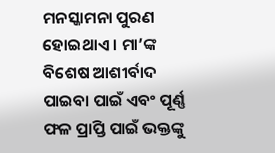ମନସ୍କାମନା ପୁରଣ ହୋଇଥାଏ । ମା’ଙ୍କ ବିଶେଷ ଆଶୀର୍ବାଦ ପାଇବା ପାଇଁ ଏବଂ ପୂର୍ଣ୍ଣ ଫଳ ପ୍ରାପ୍ତି ପାଇଁ ଭକ୍ତଙ୍କୁ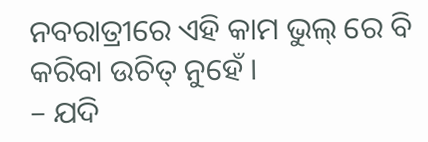ନବରାତ୍ରୀରେ ଏହି କାମ ଭୁଲ୍ ରେ ବି କରିବା ଉଚିତ୍ ନୁହେଁ ।
– ଯଦି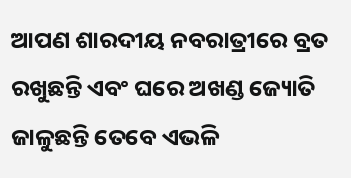ଆପଣ ଶାରଦୀୟ ନବରାତ୍ରୀରେ ବ୍ରତ ରଖୁଛନ୍ତି ଏବଂ ଘରେ ଅଖଣ୍ଡ ଜ୍ୟୋତି ଜାଳୁଛନ୍ତି ତେବେ ଏଭଳି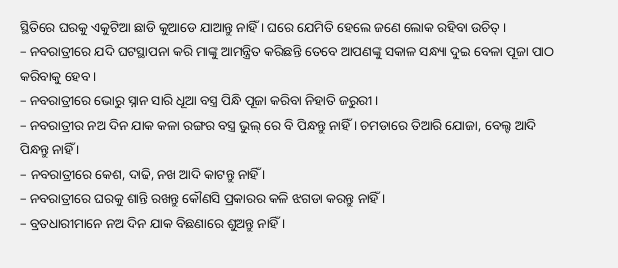ସ୍ଥିତିରେ ଘରକୁ ଏକୁଟିଆ ଛାଡି କୁଆଡେ ଯାଆନ୍ତୁ ନାହିଁ । ଘରେ ଯେମିତି ହେଲେ ଜଣେ ଲୋକ ରହିବା ଉଚିତ୍ ।
– ନବରାତ୍ରୀରେ ଯଦି ଘଟସ୍ଥାପନା କରି ମାଙ୍କୁ ଆମନ୍ତ୍ରିତ କରିଛନ୍ତି ତେବେ ଆପଣଙ୍କୁ ସକାଳ ସନ୍ଧ୍ୟା ଦୁଇ ବେଳା ପୂଜା ପାଠ କରିବାକୁ ହେବ ।
– ନବରାତ୍ରୀରେ ଭୋରୁ ସ୍ନାନ ସାରି ଧୂଆ ବସ୍ତ୍ର ପିନ୍ଧି ପୂଜା କରିବା ନିହାତି ଜରୁରୀ ।
– ନବରାତ୍ରୀର ନଅ ଦିନ ଯାକ କଳା ରଙ୍ଗର ବସ୍ତ୍ର ଭୁଲ୍ ରେ ବି ପିନ୍ଧନ୍ତୁ ନାହିଁ । ଚମଡାରେ ତିଆରି ଯୋଜା, ବେଲ୍ଟ ଆଦି ପିନ୍ଧନ୍ତୁ ନାହିଁ ।
– ନବରାତ୍ରୀରେ କେଶ, ଦାଢି, ନଖ ଆଦି କାଟନ୍ତୁ ନାହିଁ ।
– ନବରାତ୍ରୀରେ ଘରକୁ ଶାନ୍ତି ରଖନ୍ତୁ କୌଣସି ପ୍ରକାରର କଳି ଝଗଡା କରନ୍ତୁ ନାହିଁ ।
– ବ୍ରତଧାରୀମାନେ ନଅ ଦିନ ଯାକ ବିଛଣାରେ ଶୁଅନ୍ତୁ ନାହିଁ ।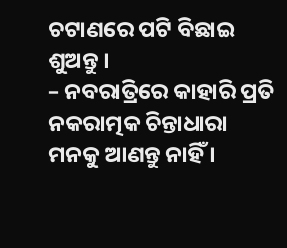ଚଟାଣରେ ପଟି ବିଛାଇ ଶୁଅନ୍ତୁ ।
– ନବରାତ୍ରିରେ କାହାରି ପ୍ରତି ନକରାତ୍ମକ ଚିନ୍ତାଧାରା ମନକୁ ଆଣନ୍ତୁ ନାହିଁ ।